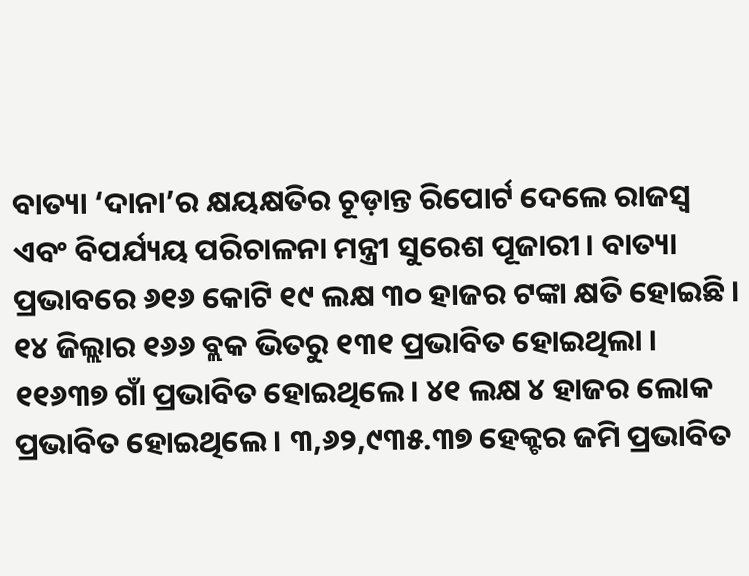ବାତ୍ୟା ‘ଦାନା’ର କ୍ଷୟକ୍ଷତିର ଚୂଡ଼ାନ୍ତ ରିପୋର୍ଟ ଦେଲେ ରାଜସ୍ୱ ଏବଂ ବିପର୍ଯ୍ୟୟ ପରିଚାଳନା ମନ୍ତ୍ରୀ ସୁରେଶ ପୂଜାରୀ। ବାତ୍ୟା ପ୍ରଭାବରେ ୬୧୬ କୋଟି ୧୯ ଲକ୍ଷ ୩୦ ହାଜର ଟଙ୍କା କ୍ଷତି ହୋଇଛି । ୧୪ ଜିଲ୍ଲାର ୧୬୬ ବ୍ଲକ ଭିତରୁ ୧୩୧ ପ୍ରଭାବିତ ହୋଇଥିଲା । ୧୧୬୩୭ ଗାଁ ପ୍ରଭାବିତ ହୋଇଥିଲେ। ୪୧ ଲକ୍ଷ ୪ ହାଜର ଲୋକ ପ୍ରଭାବିତ ହୋଇଥିଲେ । ୩,୬୨,୯୩୫.୩୭ ହେକ୍ଟର ଜମି ପ୍ରଭାବିତ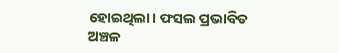ହୋଇଥିଲା। ଫସଲ ପ୍ରଭାବିତ ଅଞ୍ଚଳ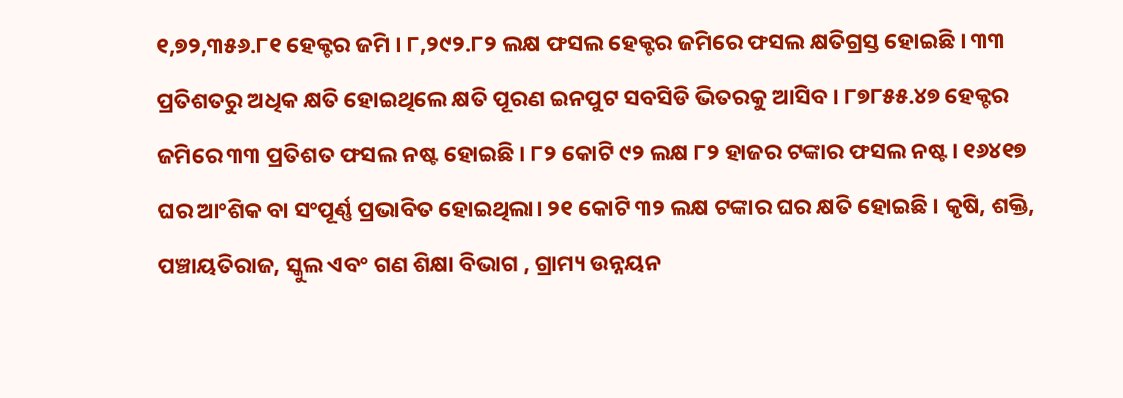୧,୭୨,୩୫୬.୮୧ ହେକ୍ଟର ଜମି । ୮,୨୯୨.୮୨ ଲକ୍ଷ ଫସଲ ହେକ୍ଟର ଜମିରେ ଫସଲ କ୍ଷତିଗ୍ରସ୍ତ ହୋଇଛି । ୩୩ ପ୍ରତିଶତରୁ ଅଧିକ କ୍ଷତି ହୋଇଥିଲେ କ୍ଷତି ପୂରଣ ଇନପୁଟ ସବସିଡି ଭିତରକୁ ଆସିବ । ୮୭୮୫୫.୪୭ ହେକ୍ଟର ଜମିରେ ୩୩ ପ୍ରତିଶତ ଫସଲ ନଷ୍ଟ ହୋଇଛି । ୮୨ କୋଟି ୯୨ ଲକ୍ଷ ୮୨ ହାଜର ଟଙ୍କାର ଫସଲ ନଷ୍ଟ। ୧୬୪୧୭ ଘର ଆଂଶିକ ବା ସଂପୂର୍ଣ୍ଣ ପ୍ରଭାବିତ ହୋଇଥିଲା। ୨୧ କୋଟି ୩୨ ଲକ୍ଷ ଟଙ୍କାର ଘର କ୍ଷତି ହୋଇଛି । କୃଷି, ଶକ୍ତି, ପଞ୍ଚାୟତିରାଜ, ସ୍କୁଲ ଏବଂ ଗଣ ଶିକ୍ଷା ବିଭାଗ , ଗ୍ରାମ୍ୟ ଉନ୍ନୟନ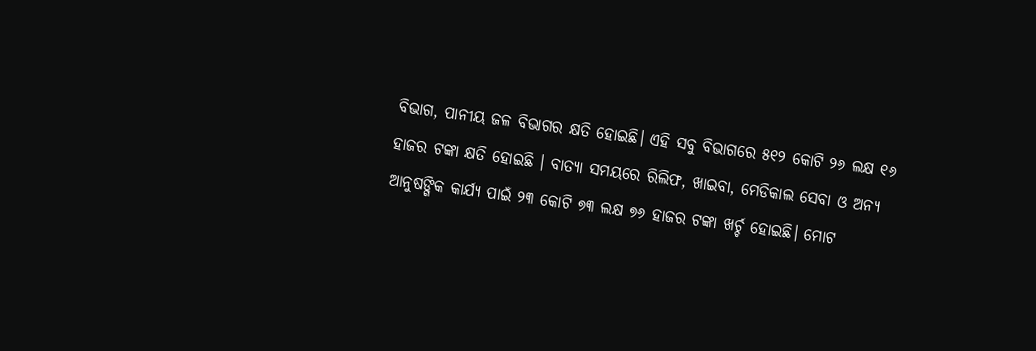ବିଭାଗ, ପାନୀୟ ଜଳ ବିଭାଗର କ୍ଷତି ହୋଇଛି। ଏହି ସବୁ ବିଭାଗରେ ୫୧୨ କୋଟି ୨୬ ଲକ୍ଷ ୧୬ ହାଜର ଟଙ୍କା କ୍ଷତି ହୋଇଛି । ବାତ୍ୟା ସମୟରେ ରିଲିଫ, ଖାଇବା, ମେଡିକାଲ ସେବା ଓ ଅନ୍ୟ ଆନୁଷଙ୍ଗିକ କାର୍ଯ୍ୟ ପାଇଁ ୨୩ କୋଟି ୭୩ ଲକ୍ଷ ୭୬ ହାଜର ଟଙ୍କା ଖର୍ଚ୍ଚ ହୋଇଛି। ମୋଟ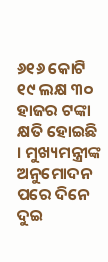୬୧୬ କୋଟି ୧୯ ଲକ୍ଷ ୩୦ ହାଜର ଟଙ୍କା କ୍ଷତି ହୋଇଛି । ମୁଖ୍ୟମନ୍ତ୍ରୀଙ୍କ ଅନୁମୋଦନ ପରେ ଦିନେ ଦୁଇ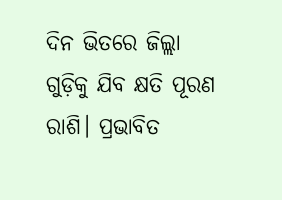ଦିନ ଭିତରେ ଜିଲ୍ଲା ଗୁଡ଼ିକୁ ଯିବ କ୍ଷତି ପୂରଣ ରାଶି। ପ୍ରଭାବିତ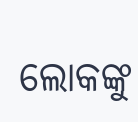ଲୋକଙ୍କୁ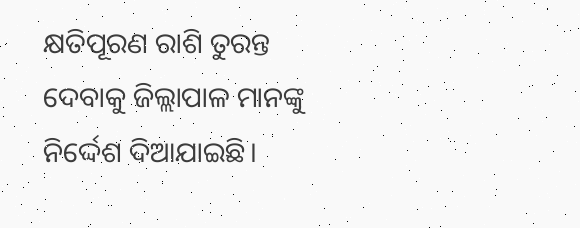କ୍ଷତିପୂରଣ ରାଶି ତୁରନ୍ତ ଦେବାକୁ ଜିଲ୍ଲାପାଳ ମାନଙ୍କୁ ନିର୍ଦ୍ଦେଶ ଦିଆଯାଇଛି।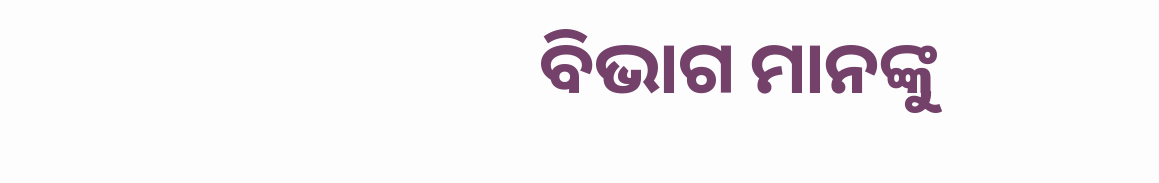ବିଭାଗ ମାନଙ୍କୁ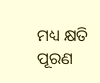ମଧ୍ୟ କ୍ଷତି ପୂରଣ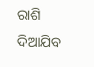ରାଶି ଦିଆଯିବ